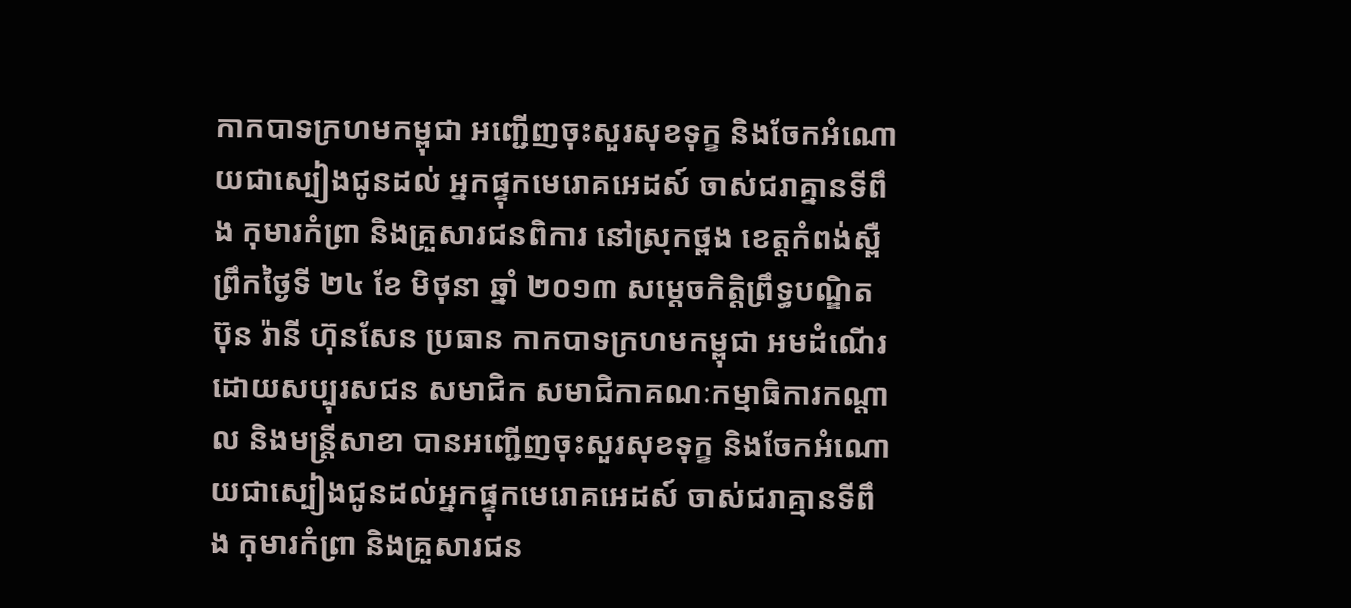កាកបាទក្រហមកម្ពុជា អញ្ជើញចុះសួរសុខទុក្ខ និងចែកអំណោយជាស្បៀងជូនដល់ អ្នកផ្ទុកមេរោគអេដស៍ ចាស់ជរាគ្នានទីពឹង កុមារកំព្រា និងគ្រួសារជនពិការ នៅស្រុកថ្ពង ខេត្តកំពង់ស្ពឺ
ព្រឹកថ្ងៃទី ២៤ ខែ មិថុនា ឆ្នាំ ២០១៣ សម្តេចកិត្តិព្រឹទ្ធបណ្ឌិត ប៊ុន រ៉ានី ហ៊ុនសែន ប្រធាន កាកបាទក្រហមកម្ពុជា អមដំណើរដោយសប្បុរសជន សមាជិក សមាជិកាគណៈកម្មាធិការកណ្តាល និងមន្ត្រីសាខា បានអញ្ជើញចុះសួរសុខទុក្ខ និងចែកអំណោយជាស្បៀងជូនដល់អ្នកផ្ទុកមេរោគអេដស៍ ចាស់ជរាគ្មានទីពឹង កុមារកំព្រា និងគ្រួសារជន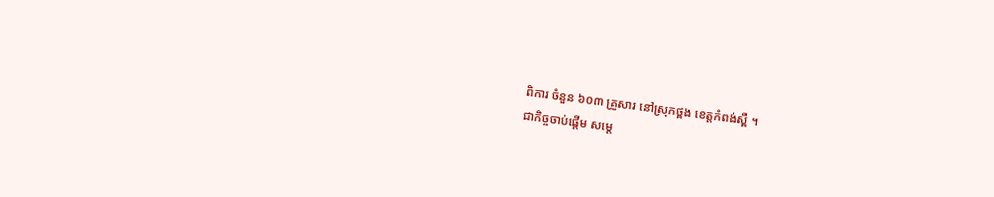ពិការ ចំនួន ៦០៣ គ្រួសារ នៅស្រុកថ្ពង ខេត្តកំពង់ស្ពឺ ។
ជាកិច្ចចាប់ផ្តើម សម្តេ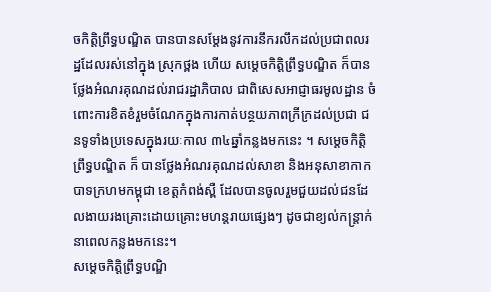ចកិត្តិព្រឹទ្ធបណ្ឌិត បានបានសម្តែងនូវការនឹករលឹកដល់ប្រជាពលរដ្ឋដែលរស់នៅក្នុង ស្រុកថ្ពង ហើយ សម្តេចកិត្តិព្រឹទ្ធបណ្ឌិត ក៏បានថ្លែងអំណរគុណដល់រាជរដ្ឋាភិបាល ជាពិសេសអាជ្ញាធរមូលដ្ឋាន ចំពោះការខិតខំរួមចំណែកក្នុងការកាត់បន្ថយភាពក្រីក្រដល់ប្រជា ជនទូទាំងប្រទេសក្នុងរយៈកាល ៣៤ឆ្នាំកន្លងមកនេះ ។ សម្តេចកិត្តិព្រឹទ្ធបណ្ឌិត ក៏ បានថ្លែងអំណរគុណដល់សាខា និងអនុសាខាកាកបាទក្រហមកម្ពុជា ខេត្តកំពង់ស្ពឺ ដែលបានចូលរួមជួយដល់ជនដែលងាយរងគ្រោះដោយគ្រោះមហន្តរាយផ្សេងៗ ដូចជាខ្យល់កន្ត្រាក់ នាពេលកន្លងមកនេះ។
សម្តេចកិត្តិព្រឹទ្ធបណ្ឌិ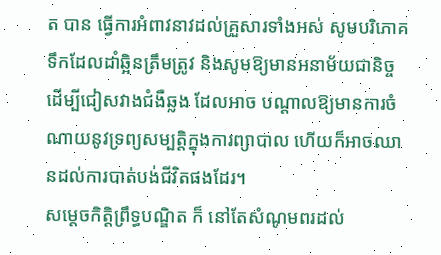ត បាន ធ្វើការអំពាវនាវដល់គ្រួសារទាំងអស់ សូមបរិភោគទឹកដែលដាំឆ្អិនត្រឹមត្រូវ និងសូមឱ្យមានអនាម័យជានិច្ច ដើម្បីជៀសវាងជំងឺឆ្លង ដែលអាច បណ្តាលឱ្យមានការចំណាយនូវទ្រព្យសម្បត្តិក្នុងការព្យាបាល ហើយក៏អាចឈានដល់ការបាត់បង់ជីវិតផងដែរ។
សម្តេចកិត្តិព្រឹទ្ធបណ្ឌិត ក៏ នៅតែសំណូមពរដល់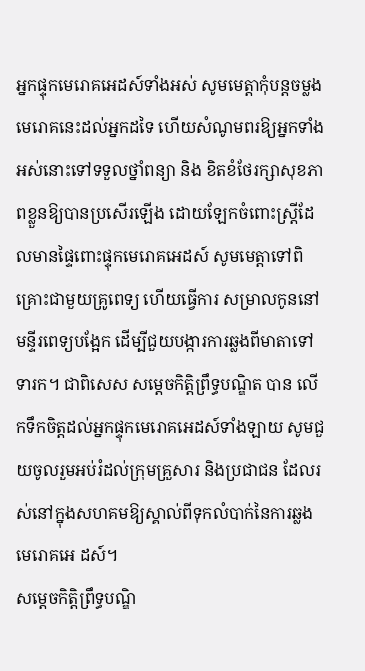អ្នកផ្ទុកមេរោគអេដស៍ទាំងអស់ សូមមេត្តាកុំបន្តចម្លងមេរោគនេះដល់អ្នកដទៃ ហើយសំណូមពរឱ្យអ្នកទាំងអស់នោះទៅទទួលថ្នាំពន្យា និង ខិតខំថែរក្សាសុខភាពខ្លួនឱ្យបានប្រសើរឡើង ដោយឡែកចំពោះស្ត្រីដែលមានផ្ទៃពោះផ្ទុកមេរោគអេដស៍ សូមមេត្តាទៅពិគ្រោះជាមួយគ្រូពេទ្យ ហើយធ្វើការ សម្រាលកូននៅមន្ទីរពេទ្យបង្អែក ដើម្បីជួយបង្ការការឆ្លងពីមាតាទៅទារក។ ជាពិសេស សម្តេចកិត្តិព្រឹទ្ធបណ្ឌិត បាន លើកទឹកចិត្តដល់អ្នកផ្ទុកមេរោគអេដស៍ទាំងឡាយ សូមជួយចូលរួមអប់រំដល់ក្រុមគ្រួសារ និងប្រជាជន ដែលរស់នៅក្នុងសហគមឱ្យស្គាល់ពីទុកលំបាក់នៃការឆ្លងមេរោគអេ ដស៍។
សម្តេចកិត្តិព្រឹទ្ធបណ្ឌិ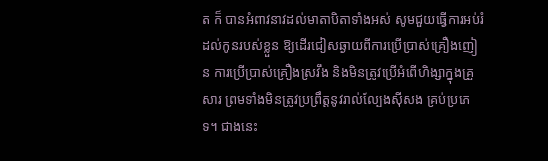ត ក៏ បានអំពាវនាវដល់មាតាបិតាទាំងអស់ សូមជួយធ្វើការអប់រំដល់កូនរបស់ខ្លួន ឱ្យដើរជៀសឆ្ងាយពីការប្រើប្រាស់គ្រឿងញៀន ការប្រើប្រាស់គ្រឿងស្រវឹង និងមិនត្រូវប្រើអំពើហិង្សាក្នុងគ្រួសារ ព្រមទាំងមិនត្រូវប្រព្រឹត្តនូវរាល់ល្បែងស៊ីសង គ្រប់ប្រភេទ។ ជាងនេះ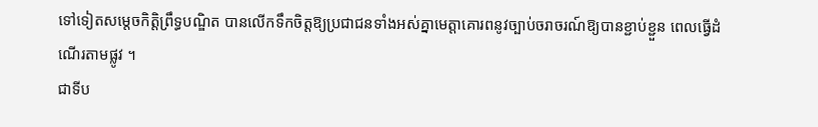ទៅទៀតសម្តេចកិត្តិព្រឹទ្ធបណ្ឌិត បានលើកទឹកចិត្តឱ្យប្រជាជនទាំងអស់គ្នាមេត្តាគោរពនូវច្បាប់ចរាចរណ៍ឱ្យបានខ្ជាប់ខ្ជួន ពេលធ្វើដំណើរតាមផ្លូវ ។
ជាទីប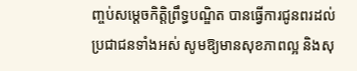ញ្ចប់សម្តេចកិត្តិព្រឹទ្ធបណ្ឌិត បានធ្វើការជូនពរដល់ប្រជាជនទាំងអស់ សូមឱ្យមានសុខភាពល្អ និងសុ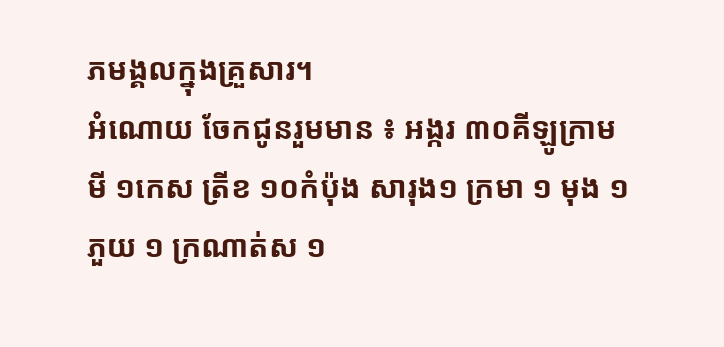ភមង្គលក្នុងគ្រួសារ។
អំណោយ ចែកជូនរួមមាន ៖ អង្ករ ៣០គីឡូក្រាម មី ១កេស ត្រីខ ១០កំប៉ុង សារុង១ ក្រមា ១ មុង ១ ភួយ ១ ក្រណាត់ស ១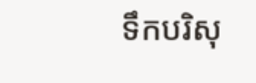ទឹកបរិសុ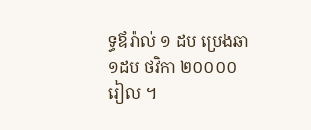ទ្ធឪរ៉ាល់ ១ ដប ប្រេងឆា ១ដប ថវិកា ២០០០០ រៀល ។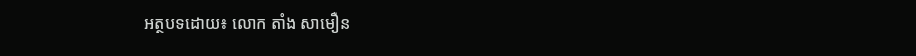អត្ថបទដោយ៖ លោក តាំង សាមឿន